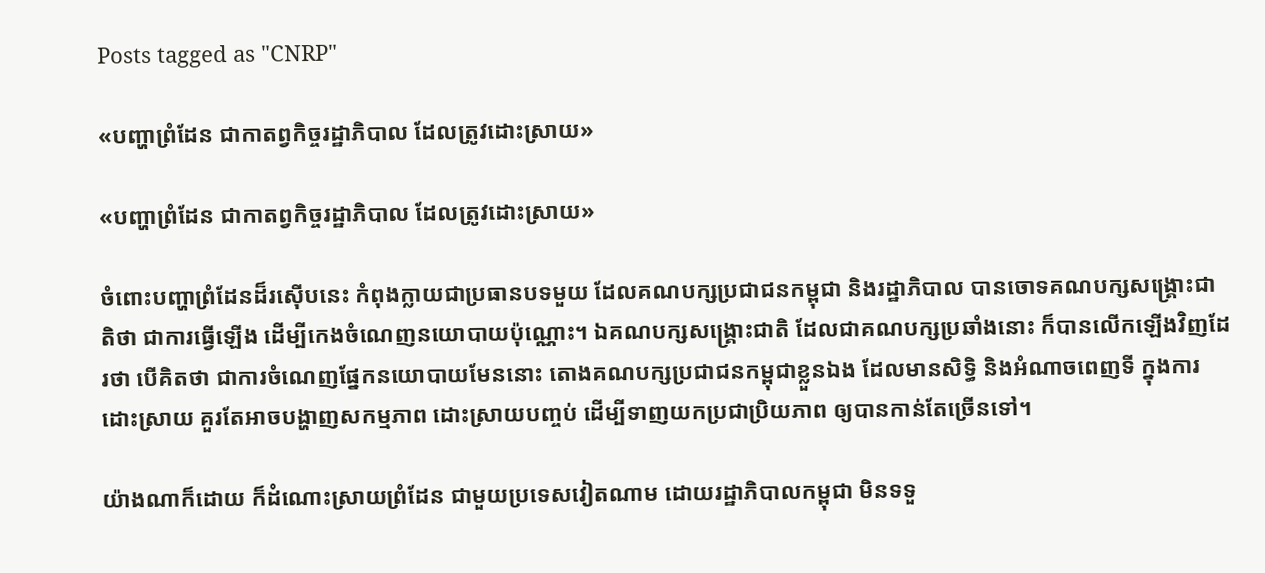Posts tagged as "CNRP"

«បញ្ហាព្រំដែន ជាកាតព្វកិច្ចរដ្ឋាភិបាល ដែលត្រូវដោះស្រាយ»

«បញ្ហាព្រំដែន ជាកាតព្វកិច្ចរដ្ឋាភិបាល ដែលត្រូវដោះស្រាយ»

ចំពោះបញ្ហាព្រំដែនដ៏រស៊ើបនេះ កំពុងក្លាយជាប្រធានបទមួយ ដែលគណបក្សប្រជាជនកម្ពុជា និងរដ្ឋាភិបាល បានចោទគណបក្សសង្គ្រោះជាតិថា ជាការធ្វើឡើង ដើម្បីកេងចំណេញនយោបាយប៉ុណ្ណោះ។ ឯគណបក្សសង្គ្រោះជាតិ ដែលជាគណបក្សប្រឆាំងនោះ ក៏បានលើកឡើងវិញដែរថា បើគិតថា ជាការចំណេញផ្នែកនយោបាយមែននោះ តោងគណបក្សប្រជាជនកម្ពុជាខ្លួនឯង ដែលមានសិទ្ធិ និងអំណាចពេញទី ក្នុងការដោះស្រាយ គួរតែអាចបង្ហាញសកម្មភាព ដោះស្រាយបញ្ចប់ ដើម្បីទាញយកប្រជាប្រិយភាព ឲ្យបានកាន់តែច្រើនទៅ។

យ៉ាងណាក៏ដោយ ក៏ដំណោះស្រាយព្រំដែន ជាមួយប្រទេសវៀតណាម ដោយរដ្ឋាភិបាលកម្ពុជា មិនទទួ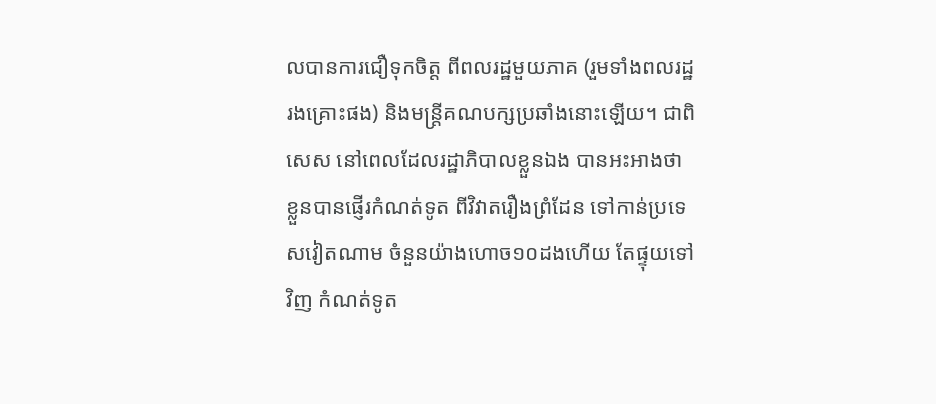លបានការជឿទុកចិត្ត ពីពលរដ្ឋមួយភាគ (រួមទាំងពលរដ្ឋរងគ្រោះផង) និងមន្ត្រីគណបក្សប្រឆាំងនោះឡើយ។ ជាពិសេស នៅពេលដែលរដ្ឋាភិបាលខ្លួនឯង បានអះអាងថា ខ្លួនបានផ្ញើរកំណត់ទូត ពីវិវាតរឿងព្រំដែន ទៅកាន់ប្រទេសវៀតណាម ចំនួនយ៉ាងហោច១០ដងហើយ តែផ្ទុយទៅវិញ កំណត់ទូត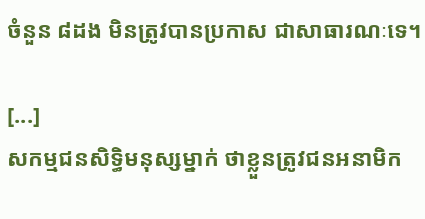ចំនួន ៨ដង មិនត្រូវបានប្រកាស ជាសាធារណៈទេ។

[...]
សកម្មជនសិទ្ធិមនុស្សម្នាក់ ថាខ្លួនត្រូវជនអនាមិក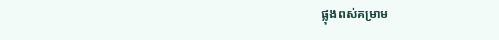ផ្លុងពស់គម្រាម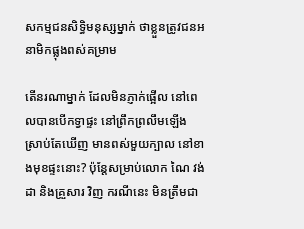សកម្មជនសិទ្ធិមនុស្សម្នាក់ ថាខ្លួនត្រូវជនអនាមិកផ្លុងពស់គម្រាម

តើនរណាម្នាក់ ដែលមិនភ្ញាក់ផ្អើល នៅពេលបានបើកទ្វាផ្ទះ នៅព្រឹកព្រលឹមឡើង ស្រាប់តែឃើញ មានពស់មួយក្បាល នៅខាងមុខផ្ទះនោះ? ប៉ុន្តែសម្រាប់លោក ណៃ វង់ដា និងគ្រួសារ វិញ ករណីនេះ មិនត្រឹមជា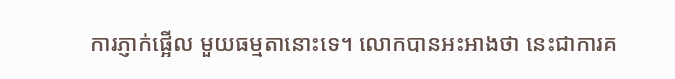ការភ្ញាក់ផ្អើល មួយធម្មតានោះទេ។ លោកបានអះអាងថា នេះជាការគ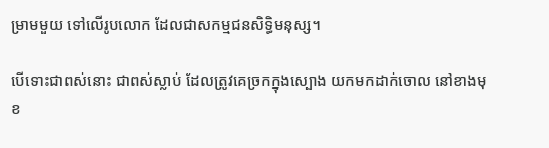ម្រាមមួយ ទៅលើរូបលោក ដែលជាសកម្មជនសិទ្ធិមនុស្ស។

បើទោះជាពស់នោះ ជាពស់ស្លាប់ ដែលត្រូវគេច្រកក្នុងស្បោង យកមកដាក់ចោល នៅខាងមុខ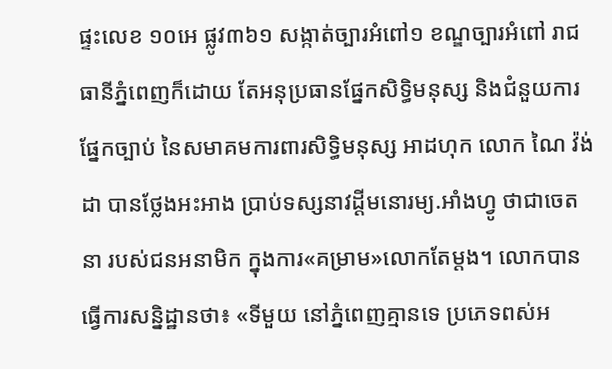ផ្ទះលេខ ១០អេ ផ្លូវ៣៦១ សង្កាត់ច្បារអំពៅ១ ខណ្ឌច្បារអំពៅ រាជធានីភ្នំពេញក៏ដោយ តែអនុប្រធានផ្នែកសិទ្ធិមនុស្ស និងជំនួយការផ្នែកច្បាប់ នៃសមាគមការពារសិទ្ធិមនុស្ស អាដហុក លោក ណៃ វ៉ង់ដា បានថ្លែងអះអាង ប្រាប់ទស្សនាវដ្តីមនោរម្យ.អាំងហ្វូ ថាជាចេតនា របស់ជនអនាមិក ក្នុងការ«គម្រាម»លោកតែម្តង។ លោកបានធ្វើការសន្និដ្ឋានថា៖ «ទីមួយ នៅភ្នំពេញគ្មានទេ ប្រភេទពស់អ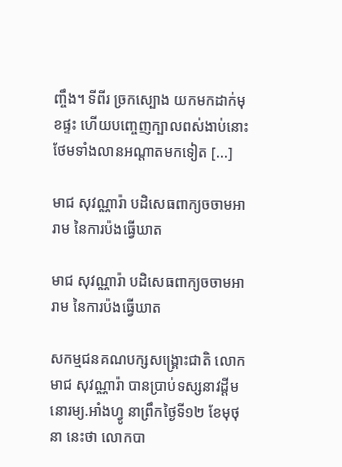ញ្ចឹង។ ទីពីរ ច្រកស្បោង យកមកដាក់មុខផ្ទះ ហើយបញ្ចេញក្បាលពស់ងាប់នោះ ថែមទាំងលានអណ្តាតមកទៀត [...]

មាជ សុវណ្ណារ៉ា បដិសេធពាក្យចចាមអារាម នៃការប៉ងធ្វើឃាត

មាជ សុវណ្ណារ៉ា បដិសេធពាក្យចចាមអារាម នៃការប៉ងធ្វើឃាត

សកម្មជនគណបក្សសង្គ្រោះជាតិ លោក មាជ សុវណ្ណារ៉ា បានប្រាប់ទស្សនាវដ្តីមនោរម្យ.អាំងហ្វូ នាព្រឹកថ្ងៃទី១២ ខែមុថុនា នេះថា លោកបា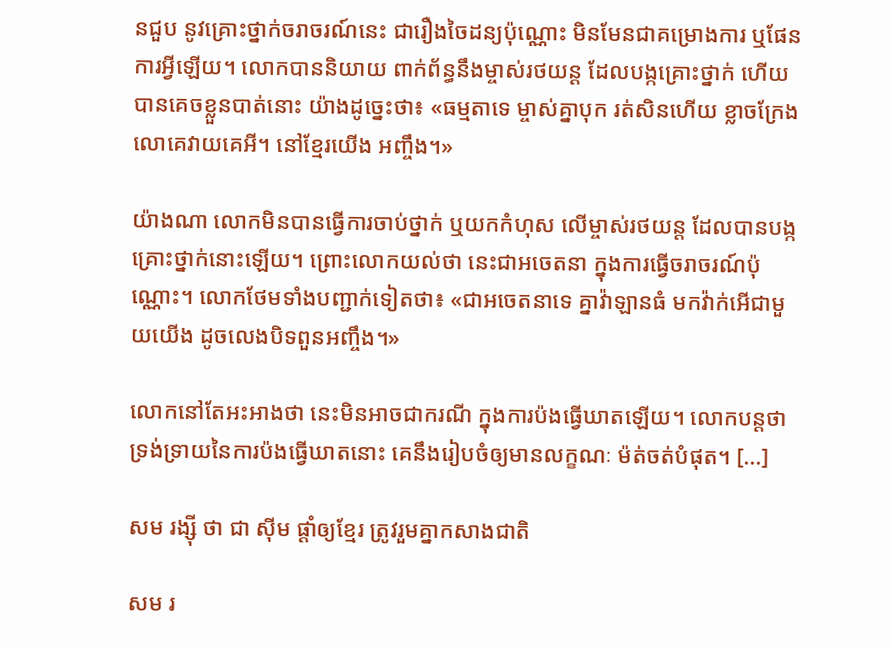នជួប នូវគ្រោះថ្នាក់ចរាចរណ៍នេះ ជារឿងចៃដន្យប៉ុណ្ណោះ មិនមែនជាគម្រោងការ ឬផែនការអ្វីឡើយ។ លោកបាននិយាយ ពាក់ព័ន្ធនឹងម្ចាស់រថយន្ដ ដែលបង្កគ្រោះថ្នាក់ ហើយបានគេចខ្លួនបាត់នោះ យ៉ាងដូច្នេះថា៖ «ធម្មតាទេ ម្ចាស់គ្នាបុក រត់សិនហើយ ខ្លាចក្រែងលោគេវាយគេអី។ នៅខ្មែរយើង អញ្ចឹង។»

យ៉ាងណា លោកមិនបានធ្វើការចាប់ថ្នាក់ ឬយកកំហុស លើម្ចាស់រថយន្ត ដែលបានបង្កគ្រោះថ្នាក់នោះឡើយ។ ព្រោះលោកយល់ថា នេះជាអចេតនា ក្នុងការធ្វើចរាចរណ៍ប៉ុណ្ណោះ។ លោកថែមទាំងបញ្ជាក់ទៀតថា៖ «ជាអចេតនាទេ គ្នាវ៉ាឡានធំ មកវ៉ាក់អើជាមួយយើង ដូចលេងបិទពួនអញ្ចឹង។»

លោកនៅតែអះអាងថា នេះមិនអាចជាករណី ក្នុងការប៉ងធ្វើឃាតឡើយ។ លោកបន្តថា ទ្រង់ទ្រាយនៃការប៉ងធ្វើឃាតនោះ គេនឹងរៀបចំឲ្យមានលក្ខណៈ ម៉ត់ចត់បំផុត។ [...]

សម រង្ស៊ី ថា ជា ស៊ីម ផ្ដាំឲ្យខ្មែរ ត្រូវរួមគ្នាកសាងជាតិ

សម រ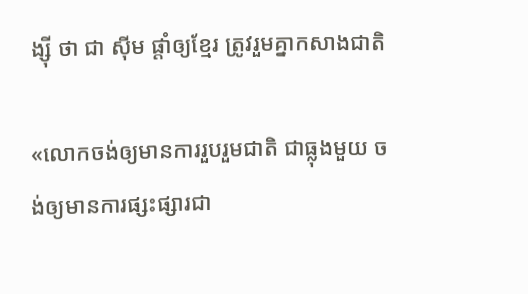ង្ស៊ី ថា ជា ស៊ីម ផ្ដាំឲ្យខ្មែរ ត្រូវរួមគ្នាកសាងជាតិ

«លោកចង់ឲ្យមានការរួបរួមជាតិ ជាធ្លុងមួយ ចង់ឲ្យមានការផ្សះផ្សារជា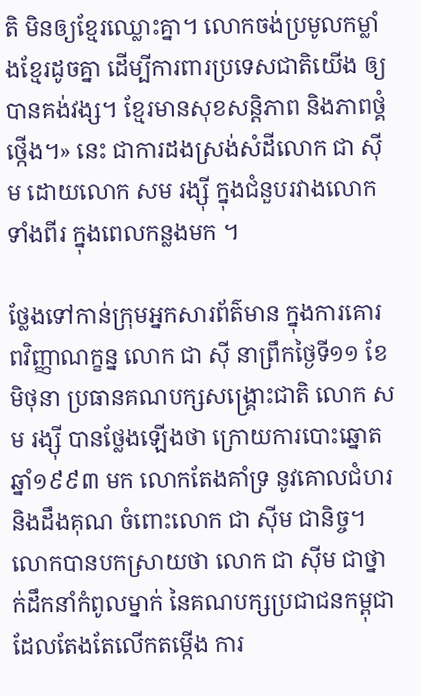តិ មិនឲ្យខ្មែរឈ្លោះគ្នា។ លោកចង់ប្រមូលកម្លាំងខ្មែរដូចគ្នា ដើម្បីការពារប្រទេសជាតិយើង ឲ្យបានគង់វង្ស។ ខ្មែរមានសុខសន្តិភាព និងភាពថ្គំថ្កើង។» នេះ ជាការដងស្រង់សំដីលោក ជា ស៊ីម ដោយលោក សម រង្ស៊ី ក្នុងជំនួបរវាងលោកទាំងពីរ ក្នុងពេលកន្លងមក ។

ថ្លែងទៅកាន់ក្រុមអ្នកសារព័ត៌មាន ក្នុងការគោរពវិញ្ញាណក្ខន្ន លោក ជា ស៊ី នាព្រឹកថ្ងៃទី១១ ខែមិថុនា ប្រធានគណបក្សសង្គ្រោះជាតិ លោក សម រង្ស៊ី បានថ្លែងឡើងថា ក្រោយការបោះឆ្នោតឆ្នាំ១៩៩៣ មក លោកតែងគាំទ្រ នូវគោលជំហរ និងដឹងគុណ ចំពោះលោក ជា ស៊ីម ជានិច្ច។ លោកបានបកស្រាយថា លោក ជា ស៊ីម ជាថ្នាក់ដឹកនាំកំពូលម្នាក់ នៃគណបក្សប្រជាជនកម្ពុជា ដែលតែងតែលើកតម្កើង ការ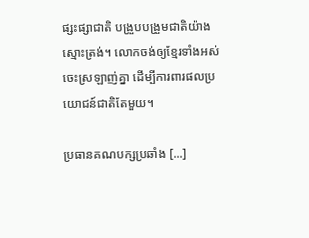ផ្សះផ្សាជាតិ បង្រួបបង្រួមជាតិយ៉ាងស្មោះត្រង់។ លោកចង់ឲ្យខ្មែរទាំងអស់ ចេះស្រឡាញ់គ្នា ដើម្បីការពារផលប្រយោជន៍ជាតិតែមួយ។

ប្រធានគណបក្សប្រឆាំង [...]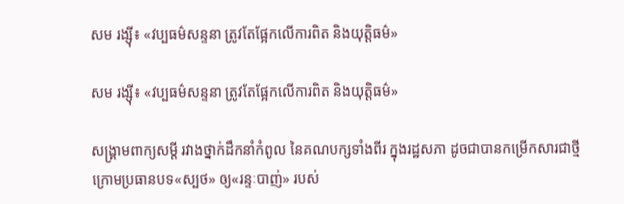សម រង្ស៊ី៖ «វប្បធម៌សន្ទនា ត្រូវតែផ្អែកលើការពិត និងយុត្តិធម៌»

សម រង្ស៊ី៖ «វប្បធម៌សន្ទនា ត្រូវតែផ្អែកលើការពិត និងយុត្តិធម៌»

សង្គ្រាមពាក្យសម្តី រវាងថ្នាក់ដឹកនាំកំពូល នៃគណបក្សទាំងពីរ ក្នុងរដ្ឋសភា ដូចជាបានកម្រើកសារជាថ្មី ក្រោមប្រធានបទ«ស្បថ» ឲ្យ«រន្ទៈបាញ់» របស់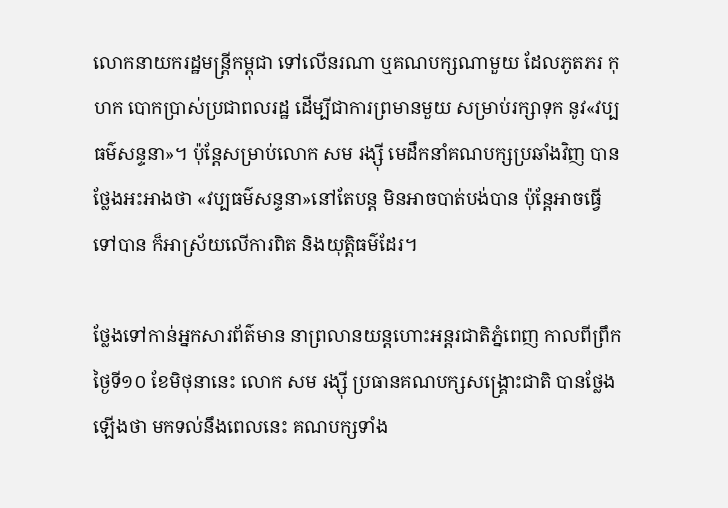លោកនាយករដ្ឋមន្រ្តីកម្ពុជា ទៅលើនរណា ឬគណបក្សណាមួយ ដែលភូតភរ កុហក បោកប្រាស់ប្រជាពលរដ្ឋ ដើម្បីជាការព្រមានមួយ សម្រាប់រក្សាទុក នូវ«វប្បធម៌សន្ទនា»។ ប៉ុន្តែសម្រាប់លោក សម រង្ស៊ី មេដឹកនាំគណបក្សប្រឆាំងវិញ បានថ្លែងអះអាងថា «វប្បធម៌សន្ទនា»នៅតែបន្ត មិនអាចបាត់បង់បាន ប៉ុន្តែអាចធ្វើទៅបាន ក៏អាស្រ័យលើការពិត និងយុត្តិធម៌ដែរ។

ថ្លែងទៅកាន់អ្នកសារព័ត៌មាន នាព្រលានយន្តហោះអន្តរជាតិភ្នំពេញ កាលពីព្រឹកថ្ងៃទី១០ ខែមិថុនានេះ លោក សម រង្ស៊ី ប្រធានគណបក្សសង្គ្រោះជាតិ បានថ្លែងឡើងថា មកទល់នឹងពេលនេះ គណបក្សទាំង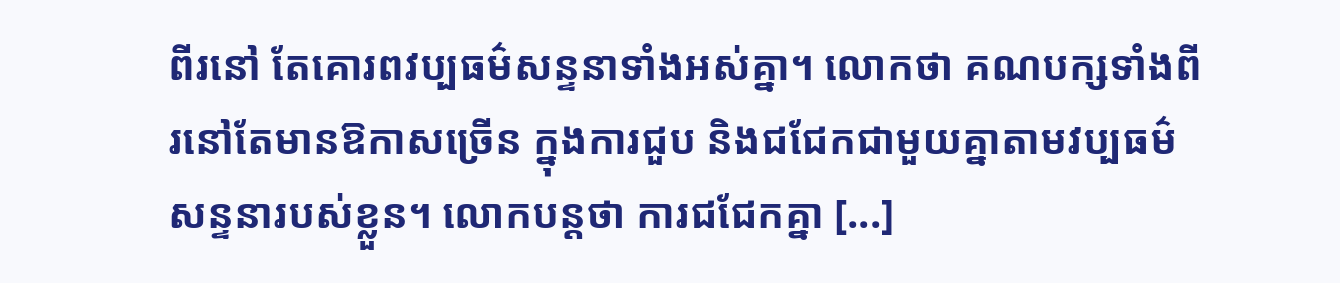ពីរនៅ តែគោរពវប្បធម៌សន្ទនាទាំងអស់គ្នា។ លោកថា គណបក្សទាំងពីរនៅតែមានឱកាសច្រើន ក្នុងការជួប និងជជែកជាមួយគ្នាតាមវប្បធម៌សន្ទនារបស់ខ្លួន។ លោកបន្តថា ការជជែកគ្នា [...]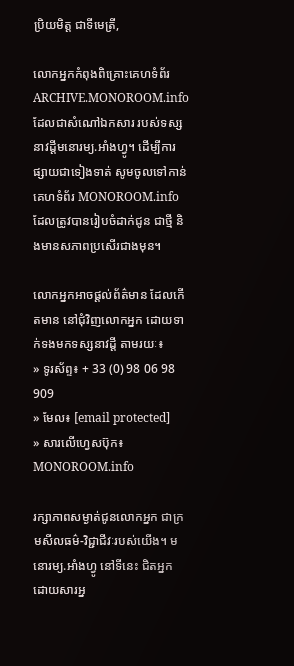ប្រិយមិត្ត ជាទីមេត្រី,

លោកអ្នកកំពុងពិគ្រោះគេហទំព័រ ARCHIVE.MONOROOM.info ដែលជាសំណៅឯកសារ របស់ទស្សនាវដ្ដីមនោរម្យ.អាំងហ្វូ។ ដើម្បីការផ្សាយជាទៀងទាត់ សូមចូលទៅកាន់គេហទំព័រ MONOROOM.info ដែលត្រូវបានរៀបចំដាក់ជូន ជាថ្មី និងមានសភាពប្រសើរជាងមុន។

លោកអ្នកអាចផ្ដល់ព័ត៌មាន ដែលកើតមាន នៅជុំវិញលោកអ្នក ដោយទាក់ទងមកទស្សនាវដ្ដី តាមរយៈ៖
» ទូរស័ព្ទ៖ + 33 (0) 98 06 98 909
» មែល៖ [email protected]
» សារលើហ្វេសប៊ុក៖ MONOROOM.info

រក្សាភាពសម្ងាត់ជូនលោកអ្នក ជាក្រមសីលធម៌-វិជ្ជាជីវៈរបស់យើង។ មនោរម្យ.អាំងហ្វូ នៅទីនេះ ជិតអ្នក ដោយសារអ្ន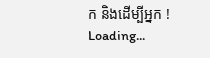ក និងដើម្បីអ្នក !
Loading...